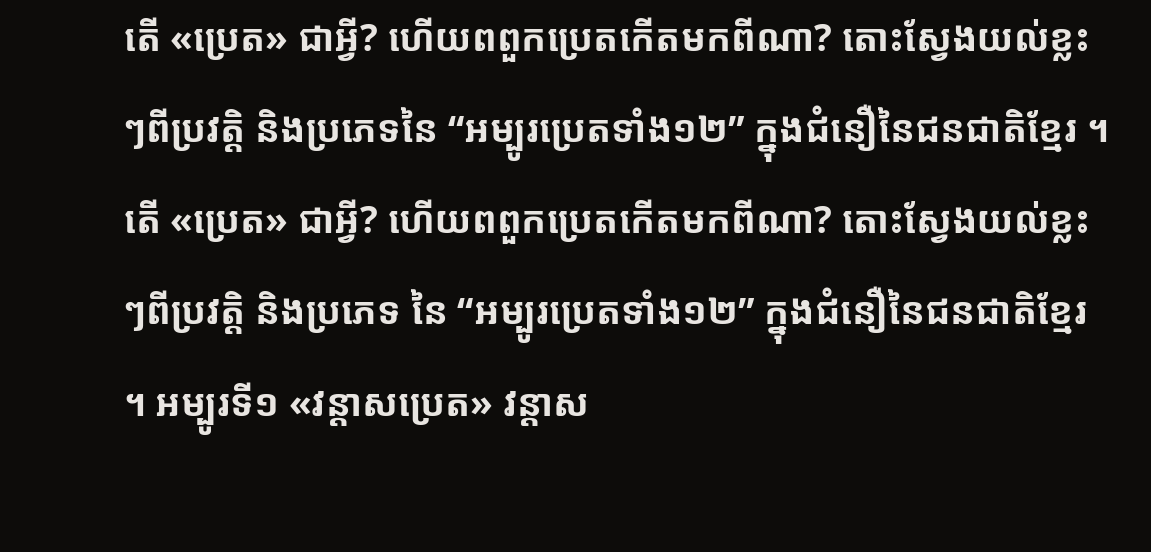តើ «ប្រេត» ជាអ្វី? ហើយពពួកប្រេតកើតមកពីណា? តោះស្វែងយល់ខ្លះៗពីប្រវត្តិ និងប្រភេទនៃ “អម្បូរប្រេតទាំង១២” ក្នុងជំនឿនៃជនជាតិខ្មែរ ។
តើ «ប្រេត» ជាអ្វី? ហើយពពួកប្រេតកើតមកពីណា? តោះស្វែងយល់ខ្លះៗពីប្រវត្តិ និងប្រភេទ នៃ “អម្បូរប្រេតទាំង១២” ក្នុងជំនឿនៃជនជាតិខ្មែរ ។ អម្បូរទី១ «វន្តាសប្រេត» វន្តាស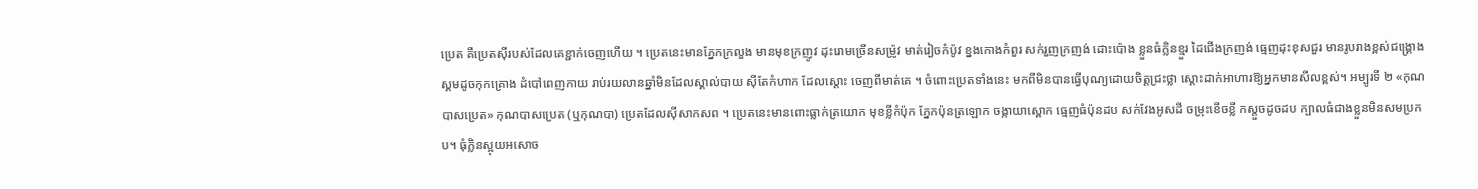ប្រេត គឺប្រេតស៊ីរបស់ដែលគេខ្ជាក់ចេញហើយ ។ ប្រេតនេះមានភ្នែកក្រលួង មានមុខក្រញូវ ដុះរោមច្រើនសម្រ៉ូវ មាត់រៀចកំប៉ូវ ខ្នងកោងកំពួរ សក់រួញក្រញង់ ដោះប៉ោង ខ្លួនធំក្លិនខ្មួរ ដៃជើងក្រញង់ ធ្មេញដុះខុសជួរ មានរូបរាងខ្ពស់ជង្គ្រោង ស្គមដូចកុកគ្រោង ដំបៅពេញកាយ រាប់រយលានឆ្នាំមិនដែលស្គាល់បាយ ស៊ីតែកំហាក ដែលស្តោះ ចេញពីមាត់គេ ។ ចំពោះប្រេតទាំងនេះ មកពីមិនបានធ្វើបុណ្យដោយចិត្តជ្រះថ្លា ស្តោះដាក់អាហារឱ្យអ្នកមានសីលខ្ពស់។ អម្បូរទី ២ «កុណបាសប្រេត» កុណបាសប្រេត (ឬកុណបា) ប្រេតដែលស៊ីសាកសព ។ ប្រេតនេះមានពោះធ្លាក់ត្រយោក មុខខ្លីកំប៉ុក ភ្នែកប៉ុនត្រឡោក ចង្កាយាស្ពោក ធ្មេញធំប៉ុនដប សក់វែងអូសដី ចម្រុះខើចខ្លី កស្តួចដូចដប ក្បាលធំជាងខ្លួនមិនសមប្រកប។ ធុំក្លិនស្អុយអសោច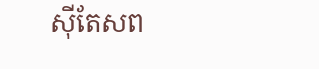ស៊ីតែសព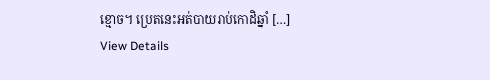ខ្មោច។ ប្រេតនេះអត់បាយរាប់កោដិឆ្នាំ […]
View Details